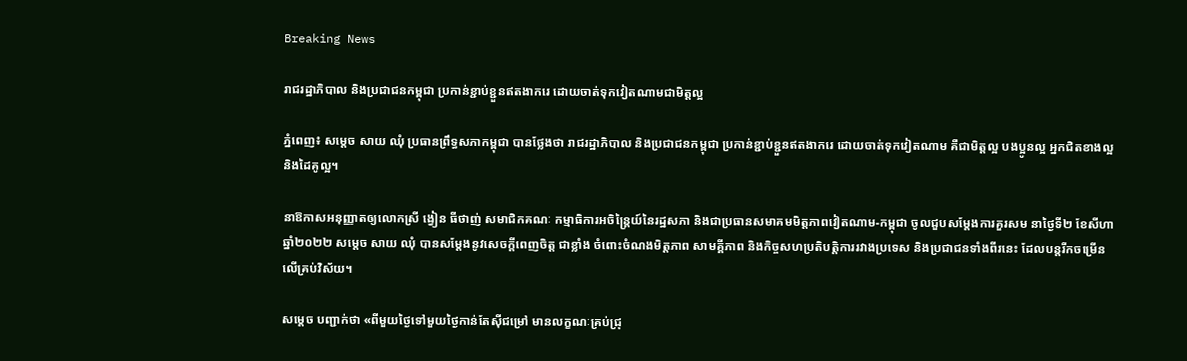Breaking News

រាជរដ្ឋាភិបាល និងប្រជាជនកម្ពុជា ប្រកាន់ខ្ជាប់ខ្ជួនឥតងាករេ ដោយចាត់ទុកវៀតណាមជាមិត្តល្អ

ភ្នំពេញ៖ សម្តេច សាយ ឈុំ ប្រធានព្រឹទ្ធសភាកម្ពុជា បានថ្លែងថា រាជរដ្ឋាភិបាល និងប្រជាជនកម្ពុជា ប្រកាន់ខ្ជាប់ខ្ជួនឥតងាករេ ដោយចាត់ទុកវៀតណាម គឺជាមិត្តល្អ បងប្អូនល្អ អ្នកជិតខាងល្អ និងដៃគូល្អ។

នាឱកាសអនុញ្ញាតឲ្យលោកស្រី ង្វៀន ធីថាញ់ សមាជិកគណៈ កម្មាធិការអចិន្ត្រៃយ៍នៃរដ្ឋសភា និងជាប្រធានសមាគមមិត្តភាពវៀតណាម-កម្ពុជា ចូលជួបសម្តែងការគួរសម នាថ្ងៃទី២ ខែសីហា ឆ្នាំ២០២២ សម្ដេច សាយ ឈុំ បានសម្តែងនូវសេចក្តីពេញចិត្ត ជាខ្លាំង ចំពោះចំណងមិត្តភាព សាមគ្គីភាព និងកិច្ចសហប្រតិបត្តិការរវាងប្រទេស និងប្រជាជនទាំងពីរនេះ ដែលបន្តរីកចម្រើនលើគ្រប់វិស័យ។

សម្ដេច បញ្ជាក់ថា «ពីមួយថ្ងៃទៅមួយថ្ងៃកាន់តែស៊ីជម្រៅ មានលក្ខណៈគ្រប់ជ្រុ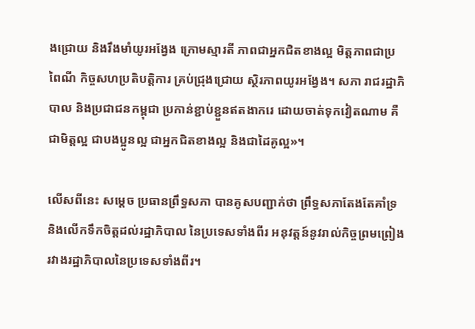ងជ្រោយ និងរឹងមាំយូរអង្វែង ក្រោមស្មារតី ភាពជាអ្នកជិតខាងល្អ មិត្តភាពជាប្រពៃណី កិច្ចសហប្រតិបតិ្តការ គ្រប់ជ្រុងជ្រោយ ស្ថិរភាពយូរអង្វែង។ សភា រាជរដ្ឋាភិបាល និងប្រជាជនកម្ពុជា ប្រកាន់ខ្ជាប់ខ្ជួនឥតងាករេ ដោយចាត់ទុកវៀតណាម គឺជាមិត្តល្អ ជាបងប្អូនល្អ ជាអ្នកជិតខាងល្អ និងជាដៃគូល្អ»។

លើសពីនេះ សម្តេច ប្រធានព្រឹទ្ធសភា បានគូសបញ្ជាក់ថា ព្រឹទ្ធសភាតែងតែគាំទ្រនិងលើកទឹកចិត្តដល់រដ្ឋាភិបាល នៃប្រទេសទាំងពីរ អនុវត្តន៍នូវរាល់កិច្ចព្រមព្រៀងរវាងរដ្ឋាភិបាលនៃប្រទេសទាំងពីរ។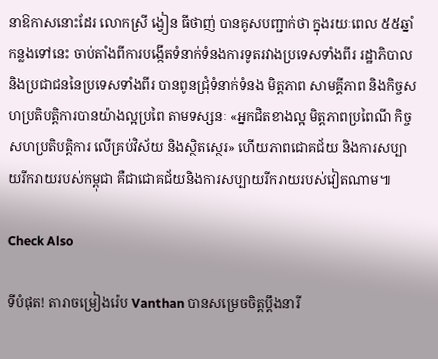នាឱកាសនោះដែរ លោកស្រី ង្វៀន ធីថាញ់ បានគូសបញ្ជាក់ថា ក្នុងរយៈពេល ៥៥ឆ្នាំកន្លងទៅនេះ ចាប់តាំងពីការបង្កើតទំនាក់ទំនងការទូតរវាងប្រទេសទាំងពីរ រដ្ឋាភិបាល និងប្រជាជននៃប្រទេសទាំងពីរ បានពូនជ្រុំទំនាក់ទំនង មិត្តភាព សាមគ្គីភាព និងកិច្ចសហប្រតិបត្តិការបានយ៉ាងល្អប្រពៃ តាមទស្សនៈ «អ្នកជិតខាងល្អ មិត្តភាពប្រពៃណី កិច្ចសហប្រតិបតិ្តការ លើគ្រប់វិស័យ និងស្ថិតស្ថេរ» ហើយភាពជោគជ័យ និងការសប្បាយរីករាយរបស់កម្ពុជា គឺជាជោគជ័យនិងការសប្បាយរីករាយរបស់វៀតណាម៕

Check Also

ទីបំផុត! តារាចម្រៀងរ៉េប Vanthan បានសម្រេចចិត្តប្តឹងនារី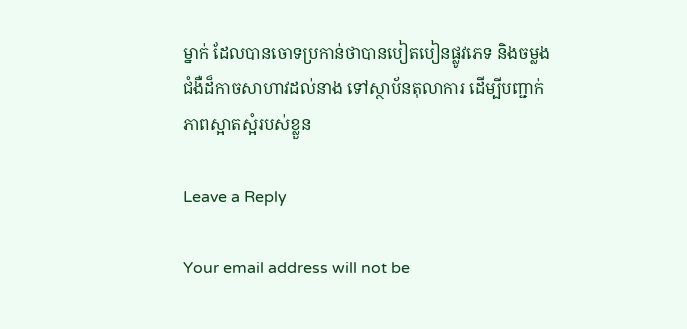ម្នាក់ ដែលបានចោទប្រកាន់ថាបានបៀតបៀនផ្លូវភេទ និងចម្លងជំងឺដ៏កាចសាហាវដល់នាង ទៅស្ថាប័នតុលាការ ដើម្បីបញ្ជាក់ភាពស្អាតស្អំរបស់ខ្លួន

Leave a Reply

Your email address will not be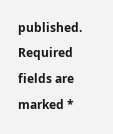published. Required fields are marked *